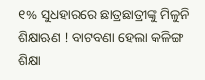୧% ସୁଧହାରରେ ଛାତ୍ରଛାତ୍ରୀଙ୍କୁ ମିଳୁନି ଶିକ୍ଷାଋଣ ! ବାଟବଣା ହେଲା କଳିଙ୍ଗ ଶିକ୍ଷା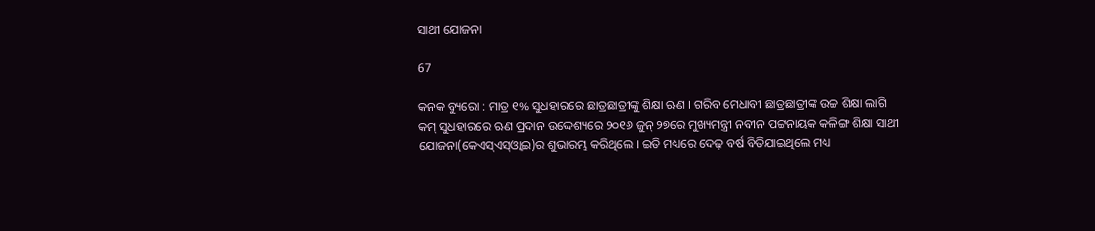ସାଥୀ ଯୋଜନା

67

କନକ ବ୍ୟୁରୋ : ମାତ୍ର ୧% ସୁଧହାରରେ ଛାତ୍ରଛାତ୍ରୀଙ୍କୁ ଶିକ୍ଷା ଋଣ । ଗରିବ ମେଧାବୀ ଛାତ୍ରଛାତ୍ରୀଙ୍କ ଉଚ୍ଚ ଶିକ୍ଷା ଲାଗି କମ୍‌ ସୁଧହାରରେ ଋଣ ପ୍ରଦାନ ଉଦ୍ଦେଶ୍ୟରେ ୨୦୧୬ ଜୁନ୍‌ ୨୭ରେ ମୁଖ୍ୟମନ୍ତ୍ରୀ ନବୀନ ପଟ୍ଟନାୟକ କଳିଙ୍ଗ ଶିକ୍ଷା ସାଥୀ ଯୋଜନା(କେଏସ୍‌ଏସ୍‌ଓ୍ଵାଇ)ର ଶୁଭାରମ୍ଭ କରିଥିଲେ । ଇତି ମଧ୍ୟରେ ଦେଢ଼ ବର୍ଷ ବିତିଯାଇଥିଲେ ମଧ୍ୟ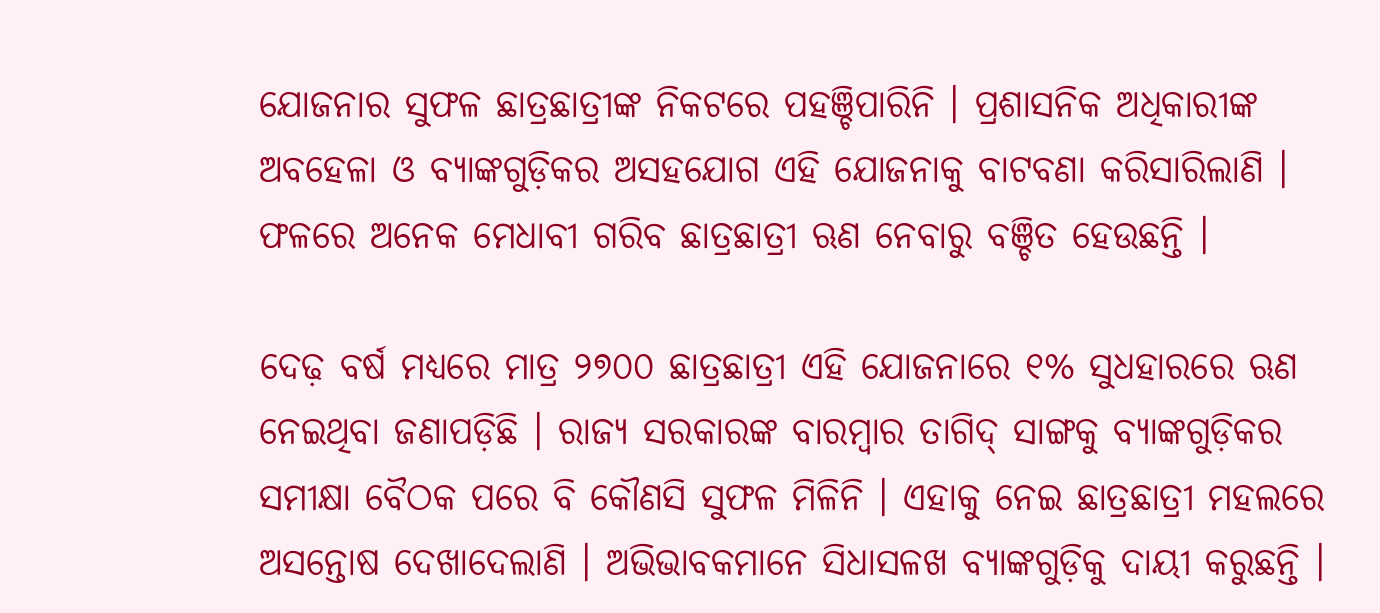ଯୋଜନାର ସୁଫଳ ଛାତ୍ରଛାତ୍ରୀଙ୍କ ନିକଟରେ ପହଞ୍ଚିପାରିନି । ପ୍ରଶାସନିକ ଅଧିକାରୀଙ୍କ ଅବହେଳା ଓ ବ୍ୟାଙ୍କଗୁଡ଼ିକର ଅସହଯୋଗ ଏହି ଯୋଜନାକୁ ବାଟବଣା କରିସାରିଲାଣି । ଫଳରେ ଅନେକ ମେଧାବୀ ଗରିବ ଛାତ୍ରଛାତ୍ରୀ ଋଣ ନେବାରୁ ବଞ୍ଚିତ ହେଉଛନ୍ତି ।

ଦେଢ଼ ବର୍ଷ ମଧ୍ୟରେ ମାତ୍ର ୨୭୦୦ ଛାତ୍ରଛାତ୍ରୀ ଏହି ଯୋଜନାରେ ୧% ସୁଧହାରରେ ଋଣ ନେଇଥିବା ଜଣାପଡ଼ିଛି । ରାଜ୍ୟ ସରକାରଙ୍କ ବାରମ୍ବାର ତାଗିଦ୍‌ ସାଙ୍ଗକୁ ବ୍ୟାଙ୍କଗୁଡ଼ିକର ସମୀକ୍ଷା ବୈଠକ ପରେ ବି କୌଣସି ସୁଫଳ ମିଳିନି । ଏହାକୁ ନେଇ ଛାତ୍ରଛାତ୍ରୀ ମହଲରେ ଅସନ୍ତୋଷ ଦେଖାଦେଲାଣି । ଅଭିଭାବକମାନେ ସିଧାସଳଖ ବ୍ୟାଙ୍କଗୁଡ଼ିକୁ ଦାୟୀ କରୁଛନ୍ତି ।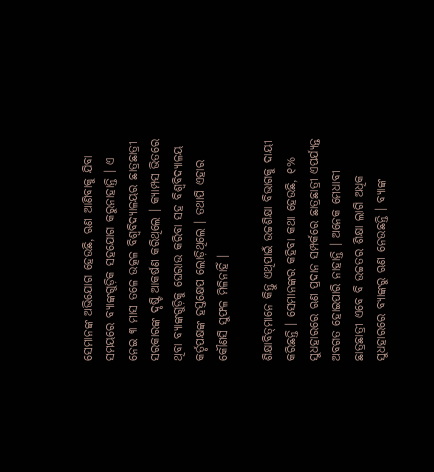ସେମାନଙ୍କ ଅଭିଯୋଗ ହେଉଛି, ଋଣ ଆଣିବାକୁ ଯିବା ସମୟରେ ବ୍ୟାଙ୍କଗୁଡ଼ିକ ସହଯୋଗ କରୁନାହାନ୍ତି । ଏ ନେଇ ୩ ମାସ ତଳେ ଉତ୍କଳ ବିଶ୍ୱବିଦ୍ୟାଳୟର ଛାତ୍ରଛାତ୍ରୀ ସରକାରଙ୍କ ଦୃଷ୍ଟି ଆକର୍ଷଣ କରିଥିଲେ । କ୍ୟାମ୍ପସ ଭିତରେ ଥିବା ବ୍ୟାଙ୍କଗୁଡ଼ିକୁ ଘେରାଉ କରିବା ସହ ବିଶ୍ୱବିଦ୍ୟାଳୟ କର୍ତୃପକ୍ଷଙ୍କ ହସ୍ତକ୍ଷେପ ଲୋଡ଼ିଥିଲେ । ତଥାପି ଏହାର କୌଣସି ସୁଫଳ ମିଳିନାହିଁ ।

ଶିକ୍ଷାବିତ୍‌ମାନେ କିନ୍ତୁ ଏଥିପାଇଁ ଉଚ୍ଚଶିକ୍ଷା ବିଭାଗକୁ ଦାୟୀ କରିଛନ୍ତି । ସେମାନଙ୍କର କହିବା କଥା ହେଉଛି, ୧% ସୁଧହାରରେ ଋଣ ପ୍ରଦାନ ସମ୍ପର୍କରେ ଛାତ୍ରଛାତ୍ରୀ ଏପର୍ଯ୍ୟନ୍ତ ଅବଗତ ହୋଇପାରି ନାହାନ୍ତି । ଅନେକ ମେଧାବୀ ଛାତ୍ରଛାତ୍ରୀ ଏବେ ବି ଉଚ୍ଚତର ଶିକ୍ଷା ଲାଗି ଅଧିକ ସୁଧହାରରେ ବ୍ୟାଙ୍କରୁ ଋଣ ନେଉଛନ୍ତି । ବ୍ୟାଙ୍କ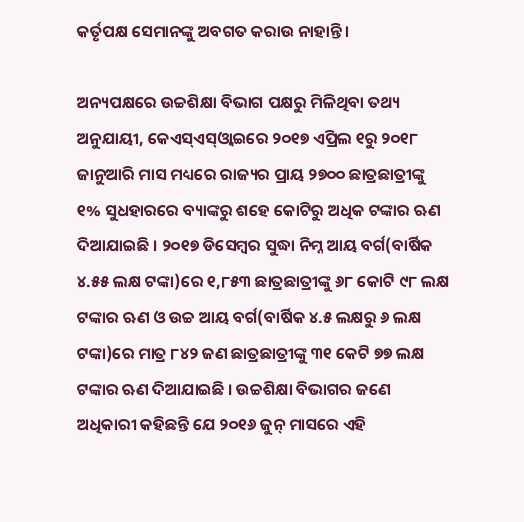କର୍ତୃପକ୍ଷ ସେମାନଙ୍କୁ ଅବଗତ କରାଉ ନାହାନ୍ତି ।

ଅନ୍ୟପକ୍ଷରେ ଉଚ୍ଚଶିକ୍ଷା ବିଭାଗ ପକ୍ଷରୁ ମିଳିଥିବା ତଥ୍ୟ ଅନୁଯାୟୀ, କେଏସ୍‌ଏସ୍‌ଓ୍ଵାଇରେ ୨୦୧୭ ଏପ୍ରିଲ ୧ରୁ ୨୦୧୮ ଜାନୁଆରି ମାସ ମଧ୍ୟରେ ରାଜ୍ୟର ପ୍ରାୟ ୨୭୦୦ ଛାତ୍ରଛାତ୍ରୀଙ୍କୁ ୧% ସୁଧହାରରେ ବ୍ୟାଙ୍କରୁ ଶହେ କୋଟିରୁ ଅଧିକ ଟଙ୍କାର ଋଣ ଦିଆଯାଇଛି । ୨୦୧୭ ଡିସେମ୍ବର ସୁଦ୍ଧା ନିମ୍ନ ଆୟ ବର୍ଗ(ବାର୍ଷିକ ୪.୫୫ ଲକ୍ଷ ଟଙ୍କା)ରେ ୧,୮୫୩ ଛାତ୍ରଛାତ୍ରୀଙ୍କୁ ୬୮ କୋଟି ୯୮ ଲକ୍ଷ ଟଙ୍କାର ଋଣ ଓ ଉଚ୍ଚ ଆୟ ବର୍ଗ(ବାର୍ଷିକ ୪.୫ ଲକ୍ଷରୁ ୬ ଲକ୍ଷ ଟଙ୍କା)ରେ ମାତ୍ର ୮୪୨ ଜଣ ଛାତ୍ରଛାତ୍ରୀଙ୍କୁ ୩୧ କେଟି ୭୭ ଲକ୍ଷ ଟଙ୍କାର ଋଣ ଦିଆଯାଇଛି । ଉଚ୍ଚଶିକ୍ଷା ବିଭାଗର ଜଣେ ଅଧିକାରୀ କହିଛନ୍ତି ଯେ ୨୦୧୬ ଜୁନ୍‌ ମାସରେ ଏହି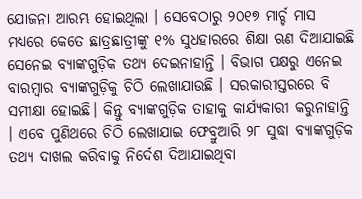ଯୋଜନା ଆରମ୍ଭ ହୋଇଥିଲା । ସେବେଠାରୁ ୨୦୧୭ ମାର୍ଚ୍ଚ ମାସ ମଧ୍ୟରେ କେତେ ଛାତ୍ରଛାତ୍ରୀଙ୍କୁ ୧% ସୁଧହାରରେ ଶିକ୍ଷା ଋଣ ଦିଆଯାଇଛି ସେନେଇ ବ୍ୟାଙ୍କଗୁଡ଼ିକ ତଥ୍ୟ ଦେଇନାହାନ୍ତି । ବିଭାଗ ପକ୍ଷରୁ ଏନେଇ ବାରମ୍ବାର ବ୍ୟାଙ୍କଗୁଡ଼ିକୁ ଚିଠି ଲେଖାଯାଉଛି । ସରକାରୀସ୍ତରରେ ବି ସମୀକ୍ଷା ହୋଇଛି। କିନ୍ତୁ ବ୍ୟାଙ୍କଗୁଡ଼ିକ ତାହାକୁ କାର୍ଯ୍ୟକାରୀ କରୁନାହାନ୍ତି । ଏବେ ପୁଣିଥରେ ଚିଠି ଲେଖାଯାଇ ଫେବ୍ରୁଆରି ୨୮ ସୁଦ୍ଧା ବ୍ୟାଙ୍କଗୁଡ଼ିକ ତଥ୍ୟ ଦାଖଲ କରିବାକୁ ନିର୍ଦେଶ ଦିଆଯାଇଥିବା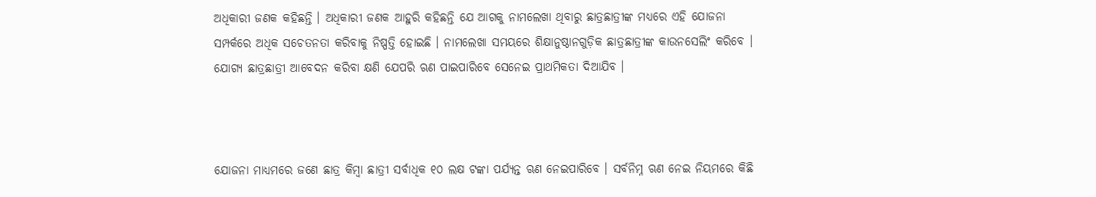ଅଧିକାରୀ ଜଣକ କହିଛନ୍ତି । ଅଧିକାରୀ ଜଣକ ଆହୁରି କହିଛନ୍ତି ଯେ ଆଗକୁ ନାମଲେଖା ଥିବାରୁ ଛାତ୍ରଛାତ୍ରୀଙ୍କ ମଧ୍ୟରେ ଏହି ଯୋଜନା ସମ୍ପର୍କରେ ଅଧିକ ସଚେତନତା କରିବାକୁ ନିଷ୍ପତ୍ତି ହୋଇଛି । ନାମଲେଖା ସମୟରେ ଶିକ୍ଷାନୁଷ୍ଠାନଗୁଡ଼ିକ ଛାତ୍ରଛାତ୍ରୀଙ୍କ କାଉନସେଲିଂ କରିବେ । ଯୋଗ୍ୟ ଛାତ୍ରଛାତ୍ରୀ ଆବେଦନ କରିବା କ୍ଷଣି ଯେପରି ଋଣ ପାଇପାରିବେ ସେନେଇ ପ୍ରାଥମିକତା ଦିଆଯିବ ।



ଯୋଜନା ମାଧ୍ୟମରେ ଜଣେ ଛାତ୍ର କିମ୍ବା ଛାତ୍ରୀ ସର୍ବାଧିକ ୧୦ ଲକ୍ଷ ଟଙ୍କା ପର୍ଯ୍ୟନ୍ତ ଋଣ ନେଇପାରିବେ । ସର୍ବନିମ୍ନ ଋଣ ନେଇ ନିୟମରେ କିଛି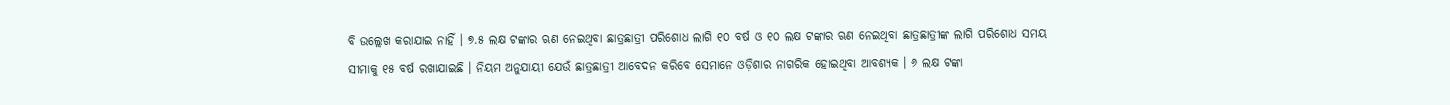ବି ଉଲ୍ଲେଖ କରାଯାଇ ନାହିଁ । ୭.୫ ଲକ୍ଷ ଟଙ୍କାର ଋଣ ନେଇଥିବା ଛାତ୍ରଛାତ୍ରୀ ପରିଶୋଧ ଲାଗି ୧୦ ବର୍ଷ ଓ ୧୦ ଲକ୍ଷ ଟଙ୍କାର ଋଣ ନେଇଥିବା ଛାତ୍ରଛାତ୍ରୀଙ୍କ ଲାଗି ପରିଶୋଧ ସମୟ ସୀମାକୁ ୧୫ ବର୍ଷ ରଖାଯାଇଛି । ନିୟମ ଅନୁଯାୟୀ ଯେଉଁ ଛାତ୍ରଛାତ୍ରୀ ଆବେଦନ କରିବେ ସେମାନେ ଓଡ଼ିଶାର ନାଗରିକ ହୋଇଥିବା ଆବଶ୍ୟକ । ୬ ଲକ୍ଷ ଟଙ୍କା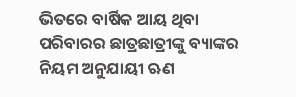ଭିତରେ ବାର୍ଷିକ ଆୟ ଥିବା ପରିବାରର ଛାତ୍ରଛାତ୍ରୀଙ୍କୁ ବ୍ୟାଙ୍କର ନିୟମ ଅନୁଯାୟୀ ଋଣ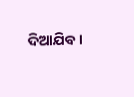ଦିଆଯିବ ।